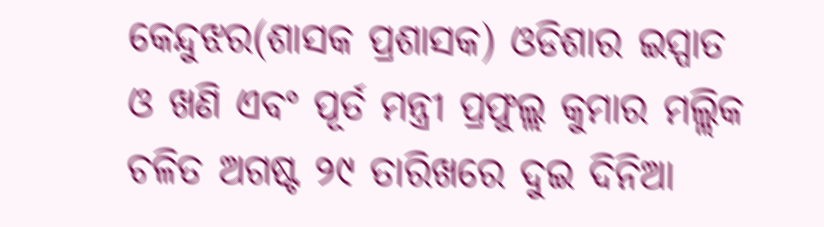କେନ୍ଦୁଝର(ଶାସକ ପ୍ରଶାସକ) ଓଡିଶାର ଇସ୍ପାତ ଓ ଖଣି ଏବଂ ପୂର୍ତ ମନ୍ତ୍ରୀ ପ୍ରଫୁଲ୍ଲ କୁମାର ମଲ୍ଲିକ ଚଳିତ ଅଗଷ୍ଟ ୨୯ ତାରିଖରେ ଦୁଇ ଦିନିଆ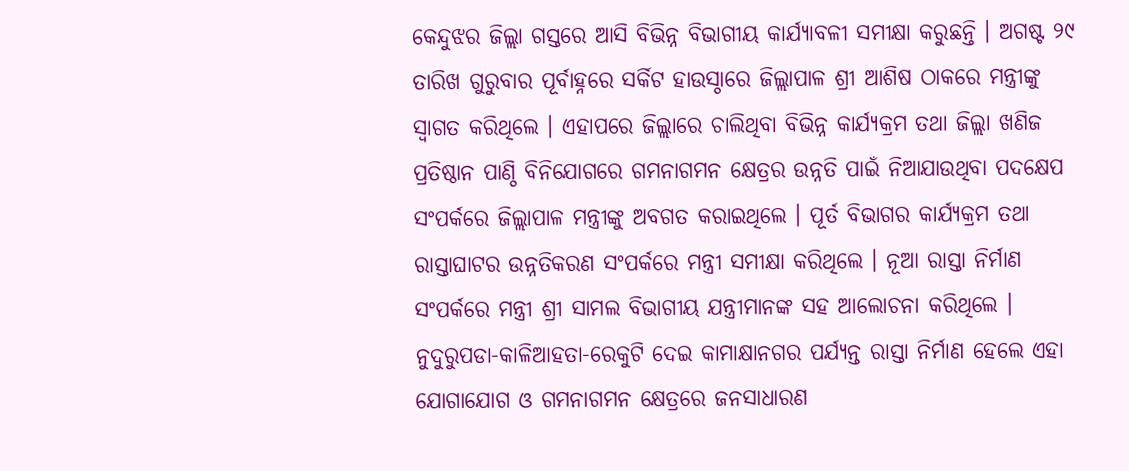କେନ୍ଦୁଝର ଜିଲ୍ଲା ଗସ୍ତରେ ଆସି ବିଭିନ୍ନ ବିଭାଗୀୟ କାର୍ଯ୍ୟାବଳୀ ସମୀକ୍ଷା କରୁଛନ୍ତି । ଅଗଷ୍ଟ ୨୯ ତାରିଖ ଗୁରୁବାର ପୂର୍ବାହ୍ନରେ ସର୍କିଟ ହାଉସ୍ଠାରେ ଜିଲ୍ଲାପାଳ ଶ୍ରୀ ଆଶିଷ ଠାକରେ ମନ୍ତ୍ରୀଙ୍କୁ ସ୍ୱାଗତ କରିଥିଲେ । ଏହାପରେ ଜିଲ୍ଲାରେ ଚାଲିଥିବା ବିଭିନ୍ନ କାର୍ଯ୍ୟକ୍ରମ ତଥା ଜିଲ୍ଲା ଖଣିଜ ପ୍ରତିଷ୍ଠାନ ପାଣ୍ଠି ବିନିଯୋଗରେ ଗମନାଗମନ କ୍ଷେତ୍ରର ଉନ୍ନତି ପାଇଁ ନିଆଯାଉଥିବା ପଦକ୍ଷେପ ସଂପର୍କରେ ଜିଲ୍ଲାପାଳ ମନ୍ତ୍ରୀଙ୍କୁ ଅବଗତ କରାଇଥିଲେ । ପୂର୍ତ ବିଭାଗର କାର୍ଯ୍ୟକ୍ରମ ତଥା ରାସ୍ତାଘାଟର ଉନ୍ନତିକରଣ ସଂପର୍କରେ ମନ୍ତ୍ରୀ ସମୀକ୍ଷା କରିଥିଲେ । ନୂଆ ରାସ୍ତା ନିର୍ମାଣ ସଂପର୍କରେ ମନ୍ତ୍ରୀ ଶ୍ରୀ ସାମଲ ବିଭାଗୀୟ ଯନ୍ତ୍ରୀମାନଙ୍କ ସହ ଆଲୋଚନା କରିଥିଲେ । ନୁଦୁରୁପଡା-କାଳିଆହତା-ରେକୁଟି ଦେଇ କାମାକ୍ଷାନଗର ପର୍ଯ୍ୟନ୍ତ ରାସ୍ତା ନିର୍ମାଣ ହେଲେ ଏହା ଯୋଗାଯୋଗ ଓ ଗମନାଗମନ କ୍ଷେତ୍ରରେ ଜନସାଧାରଣ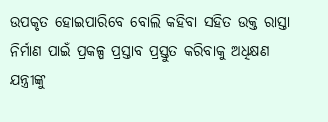ଉପକୃତ ହୋଇପାରିବେ ବୋଲି କହିବା ସହିତ ଉକ୍ତ ରାସ୍ତା ନିର୍ମାଣ ପାଇଁ ପ୍ରକଳ୍ପ ପ୍ରସ୍ତାବ ପ୍ରସ୍ତୁତ କରିବାକୁ ଅଧିକ୍ଷଣ ଯନ୍ତ୍ରୀଙ୍କୁ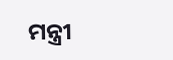ମନ୍ତ୍ରୀ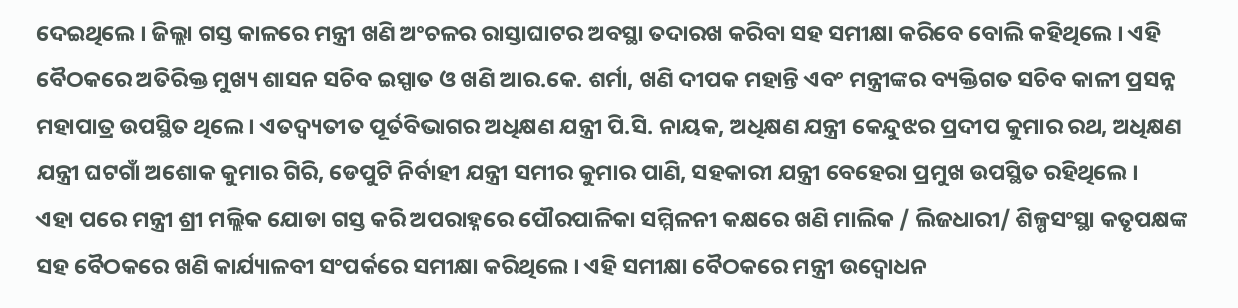ଦେଇଥିଲେ । ଜିଲ୍ଲା ଗସ୍ତ କାଳରେ ମନ୍ତ୍ରୀ ଖଣି ଅଂଚଳର ରାସ୍ତାଘାଟର ଅବସ୍ଥା ତଦାରଖ କରିବା ସହ ସମୀକ୍ଷା କରିବେ ବୋଲି କହିଥିଲେ । ଏହି ବୈଠକରେ ଅତିରିକ୍ତ ମୁଖ୍ୟ ଶାସନ ସଚିବ ଇସ୍ପାତ ଓ ଖଣି ଆର.କେ. ଶର୍ମା, ଖଣି ଦୀପକ ମହାନ୍ତି ଏବଂ ମନ୍ତ୍ରୀଙ୍କର ବ୍ୟକ୍ତିଗତ ସଚିବ କାଳୀ ପ୍ରସନ୍ନ ମହାପାତ୍ର ଉପସ୍ଥିତ ଥିଲେ । ଏତଦ୍ବ୍ୟତୀତ ପୂର୍ତବିଭାଗର ଅଧିକ୍ଷଣ ଯନ୍ତ୍ରୀ ପି.ସି. ନାୟକ, ଅଧିକ୍ଷଣ ଯନ୍ତ୍ରୀ କେନ୍ଦୁଝର ପ୍ରଦୀପ କୁମାର ରଥ, ଅଧିକ୍ଷଣ ଯନ୍ତ୍ରୀ ଘଟଗାଁ ଅଶୋକ କୁମାର ଗିରି, ଡେପୁଟି ନିର୍ବାହୀ ଯନ୍ତ୍ରୀ ସମୀର କୁମାର ପାଣି, ସହକାରୀ ଯନ୍ତ୍ରୀ ବେହେରା ପ୍ରମୁଖ ଉପସ୍ଥିତ ରହିଥିଲେ ।
ଏହା ପରେ ମନ୍ତ୍ରୀ ଶ୍ରୀ ମଲ୍ଲିକ ଯୋଡା ଗସ୍ତ କରି ଅପରାହ୍ନରେ ପୌରପାଳିକା ସମ୍ମିଳନୀ କକ୍ଷରେ ଖଣି ମାଲିକ / ଲିଜଧାରୀ/ ଶିଳ୍ପସଂସ୍ଥା କତୃପକ୍ଷଙ୍କ ସହ ବୈଠକରେ ଖଣି କାର୍ଯ୍ୟାଳବୀ ସଂପର୍କରେ ସମୀକ୍ଷା କରିଥିଲେ । ଏହି ସମୀକ୍ଷା ବୈଠକରେ ମନ୍ତ୍ରୀ ଉଦ୍ବୋଧନ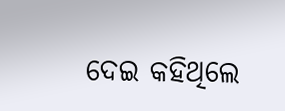ଦେଇ କହିଥିଲେ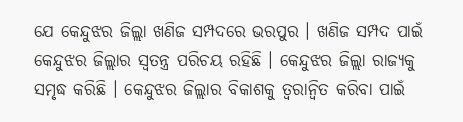ଯେ କେନ୍ଦୁଝର ଜିଲ୍ଲା ଖଣିଜ ସମ୍ପଦରେ ଭରପୁର । ଖଣିଜ ସମ୍ପଦ ପାଇଁ କେନ୍ଦୁଝର ଜିଲ୍ଲାର ସ୍ୱତନ୍ତ୍ର ପରିଚୟ ରହିଛି । କେନ୍ଦୁଝର ଜିଲ୍ଲା ରାଜ୍ୟକୁ ସମୃଦ୍ଧ କରିଛି । କେନ୍ଦୁଝର ଜିଲ୍ଲାର ବିକାଶକୁ ତ୍ୱରାନ୍ୱିତ କରିବା ପାଇଁ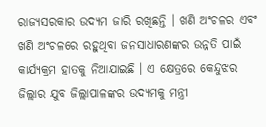ରାଜ୍ୟସରକାର ଉଦ୍ୟମ ଜାରି ରଖିଛନ୍ତି । ଖଣି ଅଂଚଳର ଏବଂ ଖଣି ଅଂଚଳରେ ରହୁଥିବା ଜନସାଧାରଣଙ୍କର ଉନ୍ନତି ପାଇଁ କାର୍ଯ୍ୟକ୍ରମ ହାତକୁ ନିଆଯାଇଛି । ଏ କ୍ଷେତ୍ରରେ କେନ୍ଦୁଝର ଜିଲ୍ଲାର ଯୁବ ଜିଲ୍ଲାପାଳଙ୍କର ଉଦ୍ୟମକୁ ମନ୍ତ୍ରୀ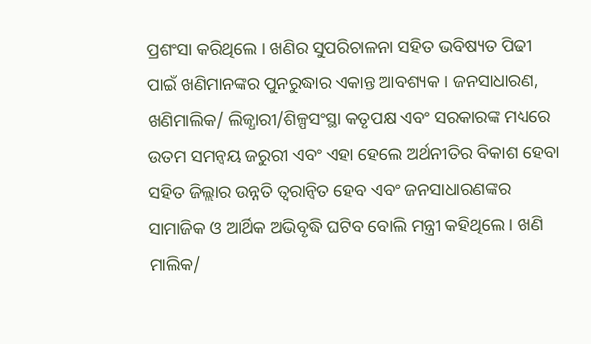ପ୍ରଶଂସା କରିଥିଲେ । ଖଣିର ସୁପରିଚାଳନା ସହିତ ଭବିଷ୍ୟତ ପିଢୀ ପାଇଁ ଖଣିମାନଙ୍କର ପୁନରୁଦ୍ଧାର ଏକାନ୍ତ ଆବଶ୍ୟକ । ଜନସାଧାରଣ, ଖଣିମାଲିକ/ ଲିଜ୍ଧାରୀ/ଶିଳ୍ପସଂସ୍ଥା କତୃପକ୍ଷ ଏବଂ ସରକାରଙ୍କ ମଧ୍ୟରେ ଉତମ ସମନ୍ୱୟ ଜରୁରୀ ଏବଂ ଏହା ହେଲେ ଅର୍ଥନୀତିର ବିକାଶ ହେବା ସହିତ ଜିଲ୍ଲାର ଉନ୍ନତି ତ୍ୱରାନ୍ୱିତ ହେବ ଏବଂ ଜନସାଧାରଣଙ୍କର ସାମାଜିକ ଓ ଆର୍ଥିକ ଅଭିବୃଦ୍ଧି ଘଟିବ ବୋଲି ମନ୍ତ୍ରୀ କହିଥିଲେ । ଖଣି ମାଲିକ/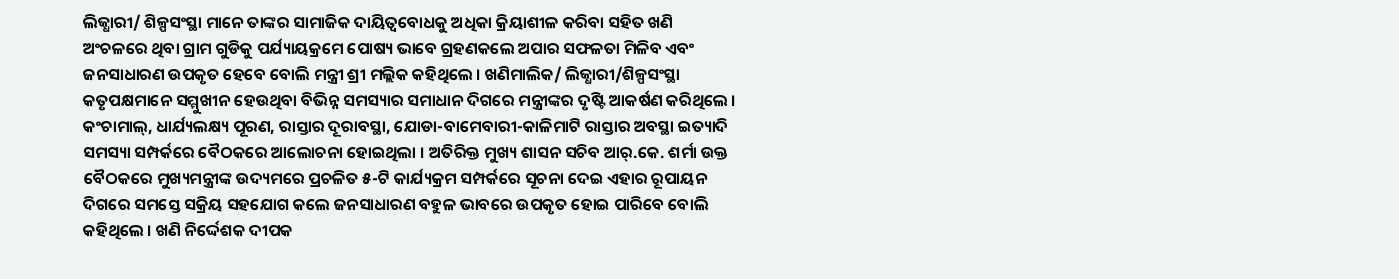ଲିଜ୍ଧାରୀ/ ଶିଳ୍ପସଂସ୍ଥା ମାନେ ତାଙ୍କର ସାମାଜିକ ଦାୟିତ୍ୱବୋଧକୁ ଅଧିକା କ୍ରିୟାଶୀଳ କରିବା ସହିତ ଖଣି ଅଂଚଳରେ ଥିବା ଗ୍ରାମ ଗୁଡିକୁ ପର୍ଯ୍ୟାୟକ୍ରମେ ପୋଷ୍ୟ ଭାବେ ଗ୍ରହଣକଲେ ଅପାର ସଫଳତା ମିଳିବ ଏବଂ ଜନସାଧାରଣ ଉପକୃତ ହେବେ ବୋଲି ମନ୍ତ୍ରୀ ଶ୍ରୀ ମଲ୍ଲିକ କହିଥିଲେ । ଖଣିମାଲିକ/ ଲିଜ୍ଧାରୀ/ଶିଳ୍ପସଂସ୍ଥା କତୃପକ୍ଷମାନେ ସମ୍ମୁଖୀନ ହେଉଥିବା ବିଭିନ୍ନ ସମସ୍ୟାର ସମାଧାନ ଦିଗରେ ମନ୍ତ୍ରୀଙ୍କର ଦୃଷ୍ଟି ଆକର୍ଷଣ କରିଥିଲେ । କଂଚାମାଲ୍, ଧାର୍ଯ୍ୟଲକ୍ଷ୍ୟ ପୂରଣ, ରାସ୍ତାର ଦୂରାବସ୍ଥା, ଯୋଡା-ବାମେବାରୀ-କାଳିମାଟି ରାସ୍ତାର ଅବସ୍ଥା ଇତ୍ୟାଦି ସମସ୍ୟା ସମ୍ପର୍କରେ ବୈଠକରେ ଆଲୋଚନା ହୋଇଥିଲା । ଅତିରିକ୍ତ ମୁଖ୍ୟ ଶାସନ ସଚିବ ଆର୍.କେ. ଶର୍ମା ଉକ୍ତ ବୈଠକରେ ମୁଖ୍ୟମନ୍ତ୍ରୀଙ୍କ ଉଦ୍ୟମରେ ପ୍ରଚଳିତ ୫-ଟି କାର୍ଯ୍ୟକ୍ରମ ସମ୍ପର୍କରେ ସୂଚନା ଦେଇ ଏହାର ରୂପାୟନ ଦିଗରେ ସମସ୍ତେ ସକ୍ରିୟ ସହଯୋଗ କଲେ ଜନସାଧାରଣ ବହୁଳ ଭାବରେ ଉପକୃତ ହୋଇ ପାରିବେ ବୋଲି କହିଥିଲେ । ଖଣି ନିର୍ଦ୍ଦେଶକ ଦୀପକ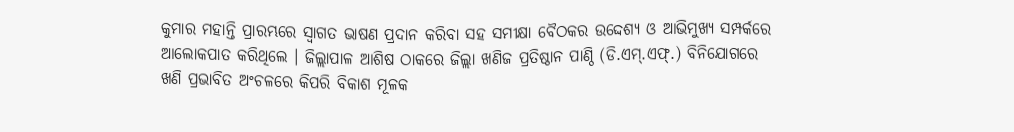କୁମାର ମହାନ୍ତି ପ୍ରାରମ୍ଭରେ ସ୍ୱାଗତ ଭାଷଣ ପ୍ରଦାନ କରିବା ସହ ସମୀକ୍ଷା ବୈଠକର ଉଦ୍ଦେଶ୍ୟ ଓ ଆଭିମୁଖ୍ୟ ସମ୍ପର୍କରେ ଆଲୋକପାତ କରିଥିଲେ । ଜିଲ୍ଲାପାଳ ଆଶିଷ ଠାକରେ ଜିଲ୍ଲା ଖଣିଜ ପ୍ରତିଷ୍ଠାନ ପାଣ୍ଠି (ଡି.ଏମ୍.ଏଫ୍.) ବିନିଯୋଗରେ ଖଣି ପ୍ରଭାବିତ ଅଂଚଳରେ କିପରି ବିକାଶ ମୂଳକ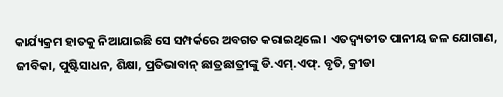କାର୍ଯ୍ୟକ୍ରମ ହାତକୁ ନିଆଯାଇଛି ସେ ସମ୍ପର୍କରେ ଅବଗତ କରାଇଥିଲେ । ଏତଦ୍ବ୍ୟତୀତ ପାନୀୟ ଜଳ ଯୋଗାଣ, ଜୀବିକା, ପୁଷ୍ଟିସାଧନ, ଶିକ୍ଷା, ପ୍ରତିଭାବାନ୍ ଛାତ୍ରଛାତ୍ରୀଙ୍କୁ ଡି.ଏମ୍.ଏଫ୍. ବୃତି, କ୍ରୀଡା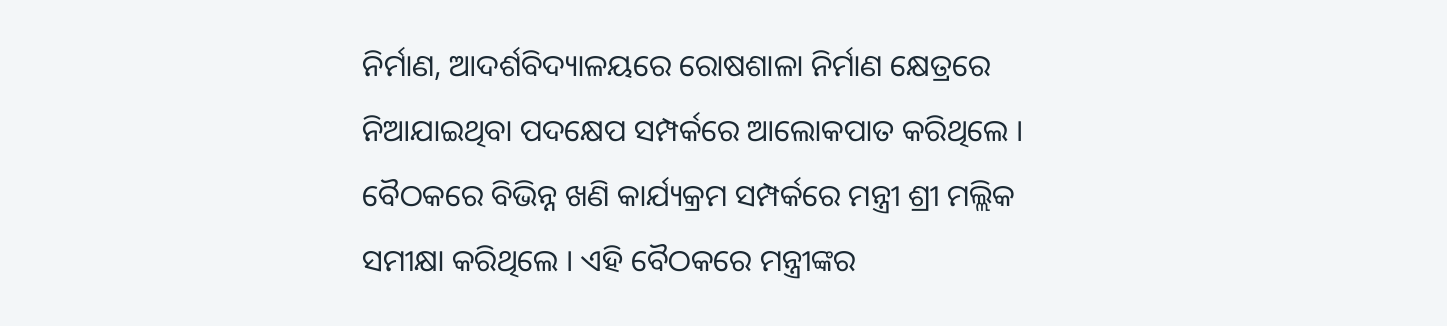ନିର୍ମାଣ, ଆଦର୍ଶବିଦ୍ୟାଳୟରେ ରୋଷଶାଳା ନିର୍ମାଣ କ୍ଷେତ୍ରରେ ନିଆଯାଇଥିବା ପଦକ୍ଷେପ ସମ୍ପର୍କରେ ଆଲୋକପାତ କରିଥିଲେ । ବୈଠକରେ ବିଭିନ୍ନ ଖଣି କାର୍ଯ୍ୟକ୍ରମ ସମ୍ପର୍କରେ ମନ୍ତ୍ରୀ ଶ୍ରୀ ମଲ୍ଲିକ ସମୀକ୍ଷା କରିଥିଲେ । ଏହି ବୈଠକରେ ମନ୍ତ୍ରୀଙ୍କର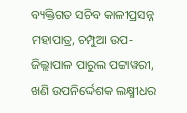ବ୍ୟକ୍ତିଗତ ସଚିବ କାଳୀପ୍ରସନ୍ନ ମହାପାତ୍ର, ଚମ୍ପୁଆ ଉପ-ଜିଲ୍ଲାପାଳ ପାରୁଲ ପଟ୍ଟାୱରୀ, ଖଣି ଉପନିର୍ଦ୍ଦେଶକ ଲକ୍ଷ୍ମୀଧର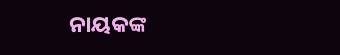ନାୟକଙ୍କ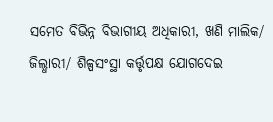ସମେତ ବିଭିନ୍ନ ବିଭାଗୀୟ ଅଧିକାରୀ, ଖଣି ମାଲିକ/ ଜିଲ୍ଧାରୀ/ ଶିଳ୍ପସଂସ୍ଥା କର୍ତ୍ତୃପକ୍ଷ ଯୋଗଦେଇ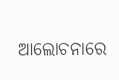ଆଲୋଚନାରେ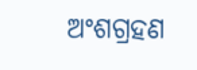ଅଂଶଗ୍ରହଣ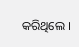କରିଥିଲେ ।